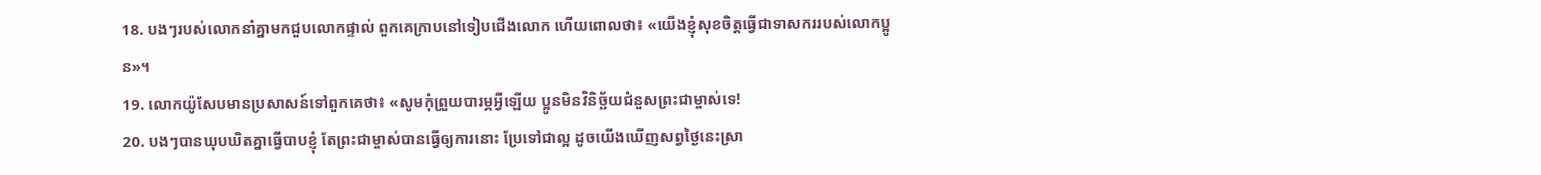18. បងៗរបស់លោកនាំគ្នាមកជួបលោកផ្ទាល់ ពួកគេក្រាបនៅទៀបជើងលោក ហើយពោលថា៖ «យើងខ្ញុំសុខចិត្តធ្វើជាទាសកររបស់លោកប្អូន»។
19. លោកយ៉ូសែបមានប្រសាសន៍ទៅពួកគេថា៖ «សូមកុំព្រួយបារម្ភអ្វីឡើយ ប្អូនមិនវិនិច្ឆ័យជំនួសព្រះជាម្ចាស់ទេ!
20. បងៗបានឃុបឃិតគ្នាធ្វើបាបខ្ញុំ តែព្រះជាម្ចាស់បានធ្វើឲ្យការនោះ ប្រែទៅជាល្អ ដូចយើងឃើញសព្វថ្ងៃនេះស្រា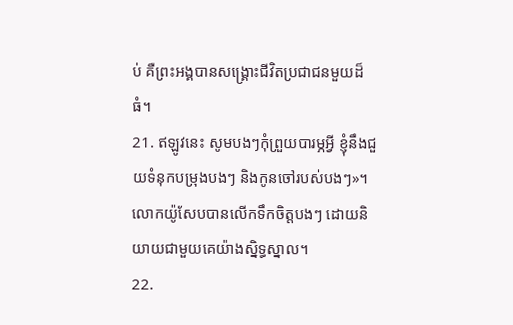ប់ គឺព្រះអង្គបានសង្គ្រោះជីវិតប្រជាជនមួយដ៏ធំ។
21. ឥឡូវនេះ សូមបងៗកុំព្រួយបារម្ភអ្វី ខ្ញុំនឹងជួយទំនុកបម្រុងបងៗ និងកូនចៅរបស់បងៗ»។ លោកយ៉ូសែបបានលើកទឹកចិត្តបងៗ ដោយនិយាយជាមួយគេយ៉ាងស្និទ្ធស្នាល។
22.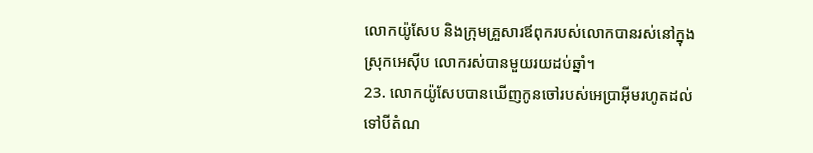លោកយ៉ូសែប និងក្រុមគ្រួសារឪពុករបស់លោកបានរស់នៅក្នុងស្រុកអេស៊ីប លោករស់បានមួយរយដប់ឆ្នាំ។
23. លោកយ៉ូសែបបានឃើញកូនចៅរបស់អេប្រាអ៊ីមរហូតដល់ទៅបីតំណ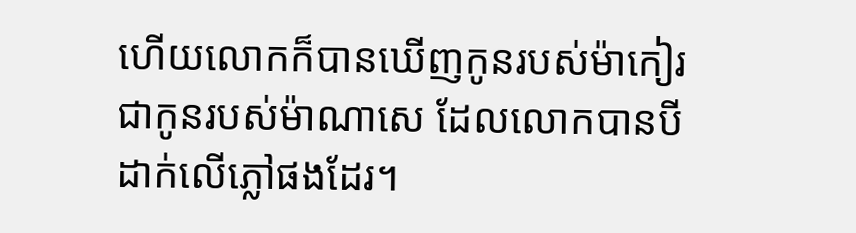ហើយលោកក៏បានឃើញកូនរបស់ម៉ាកៀរ ជាកូនរបស់ម៉ាណាសេ ដែលលោកបានបីដាក់លើភ្លៅផងដែរ។